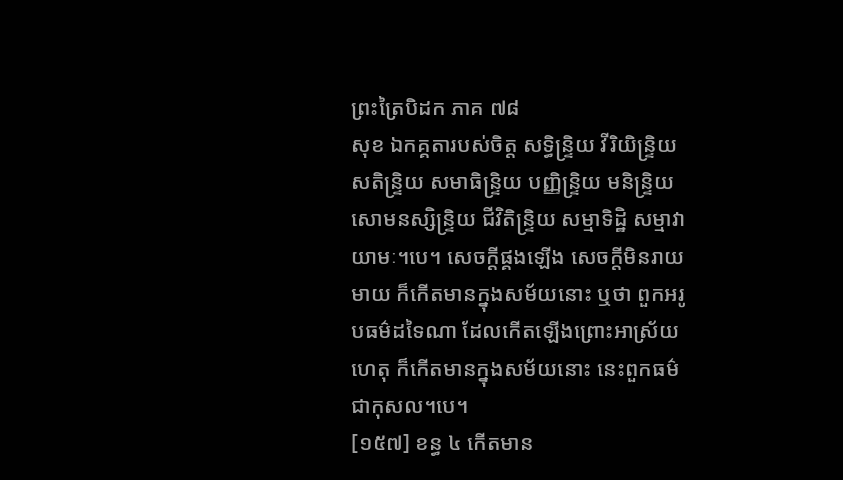ព្រះត្រៃបិដក ភាគ ៧៨
សុខ ឯកគ្គតារបស់ចិត្ត សទ្ធិន្ទ្រិយ វីរិយិន្ទ្រិយ សតិន្ទ្រិយ សមាធិន្ទ្រិយ បញ្ញិន្ទ្រិយ មនិន្ទ្រិយ សោមនស្សិន្ទ្រិយ ជីវិតិន្ទ្រិយ សម្មាទិដ្ឋិ សម្មាវាយាមៈ។បេ។ សេចក្តីផ្គងឡើង សេចក្តីមិនរាយមាយ ក៏កើតមានក្នុងសម័យនោះ ឬថា ពួកអរូបធម៌ដទៃណា ដែលកើតឡើងព្រោះអាស្រ័យហេតុ ក៏កើតមានក្នុងសម័យនោះ នេះពួកធម៌ជាកុសល។បេ។
[១៥៧] ខន្ធ ៤ កើតមាន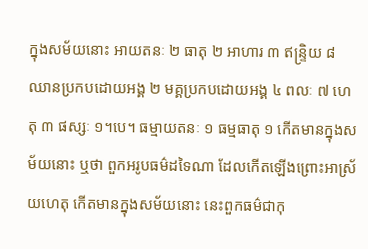ក្នុងសម័យនោះ អាយតនៈ ២ ធាតុ ២ អាហារ ៣ ឥន្ទ្រិយ ៨ ឈានប្រកបដោយអង្គ ២ មគ្គប្រកបដោយអង្គ ៤ ពលៈ ៧ ហេតុ ៣ ផស្សៈ ១។បេ។ ធម្មាយតនៈ ១ ធម្មធាតុ ១ កើតមានក្នុងសម័យនោះ ឬថា ពួកអរូបធម៌ដទៃណា ដែលកើតឡើងព្រោះអាស្រ័យហេតុ កើតមានក្នុងសម័យនោះ នេះពួកធម៌ជាកុ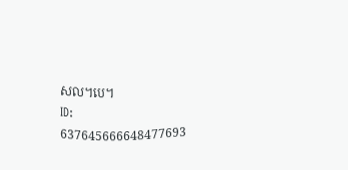សល។បេ។
ID: 637645666648477693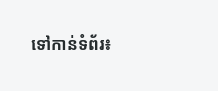ទៅកាន់ទំព័រ៖